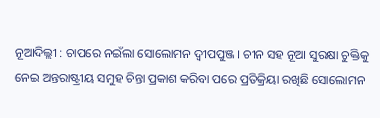ନୂଆଦିଲ୍ଲୀ : ଚାପରେ ନଇଁଲା ସୋଲୋମନ ଦ୍ୱୀପପୁଞ୍ଜ । ଚୀନ ସହ ନୂଆ ସୁରକ୍ଷା ଚୁକ୍ତିକୁ ନେଇ ଅନ୍ତରାଷ୍ଟ୍ରୀୟ ସମୁହ ଚିନ୍ତା ପ୍ରକାଶ କରିବା ପରେ ପ୍ରତିକ୍ରିୟା ରଖିଛି ସୋଲୋମନ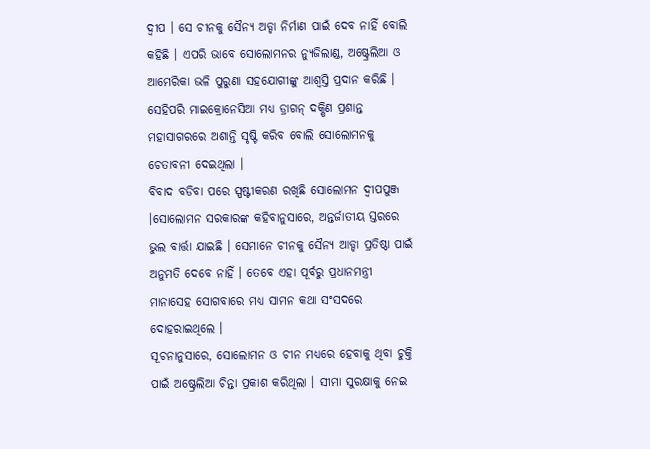ଦ୍ୱୀପ । ସେ ଚୀନକୁ ସୈନ୍ୟ ଅଡ୍ଡା ନିର୍ମାଣ ପାଇଁ ଦେବ ନାହିଁ ବୋଲି କହିଛି । ଏପରି ଭାବେ ସୋଲୋମନର ନ୍ୟୁଜିଲାଣ୍ଡ, ଅଷ୍ଟ୍ରେଲିଆ ଓ ଆମେରିକା ଭଳି ପୁରୁଣା ସହଯୋଗୀଙ୍କୁ ଆଶ୍ୱସ୍ତି ପ୍ରଦାନ କରିଛି । ସେହିପରି ମାଇକ୍ରୋନେସିଆ ମଧ୍ୟ ଡ୍ରାଗନ୍ ଦକ୍ଷିଣ ପ୍ରଶାନ୍ତ ମହାସାଗରରେ ଅଶାନ୍ତି ସୃଷ୍ଟି କରିବ ବୋଲି ସୋଲୋମନକୁ ଚେତାବନୀ ଦେଇଥିଲା ।
ବିବାଦ ବଡିବା ପରେ ସ୍ପଷ୍ଟୀକରଣ ରଖିଛି ସୋଲୋମନ ଦ୍ୱୀପପୁଞ୍ଜ ।ସୋଲୋମନ ସରକାରଙ୍କ କହିବାନୁସାରେ, ଅନ୍ତର୍ଜାତୀୟ ସ୍ତରରେ ଭୁଲ ବାର୍ତ୍ତା ଯାଇଛି । ସେମାନେ ଚୀନକୁ ସୈନ୍ୟ ଆଡ୍ଡା ପ୍ରତିଷ୍ଠା ପାଇଁ ଅନୁମତି ଦେବେ ନାହିଁ । ତେବେ ଏହା ପୂର୍ବରୁ ପ୍ରଧାନମନ୍ତ୍ରୀ ମାନାସେହ ସୋଗବାରେ ମଧ୍ୟ ସାମନ କଥା ସଂସଦରେ ଦୋହରାଇଥିଲେ ।
ସୂଚନାନୁସାରେ, ସୋଲୋମନ ଓ ଚୀନ ମଧ୍ୟରେ ହେବାକୁ ଥିବା ଚୁକ୍ତି ପାଇଁ ଅଷ୍ଟ୍ରେଲିଆ ଚିନ୍ତା ପ୍ରକାଶ କରିଥିଲା । ସୀମା ସୁରକ୍ଷାକୁ ନେଇ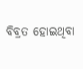ବିବ୍ରତ ହୋଇଥିବା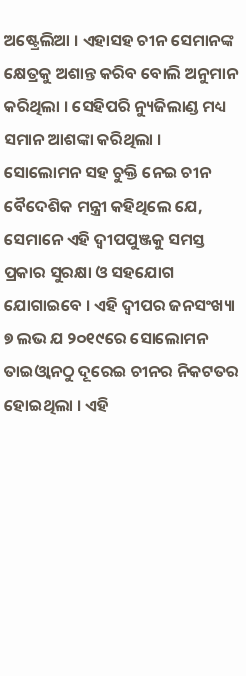ଅଷ୍ଟ୍ରେଲିଆ । ଏହାସହ ଚୀନ ସେମାନଙ୍କ କ୍ଷେତ୍ରକୁ ଅଶାନ୍ତ କରିବ ବୋଲି ଅନୁମାନ କରିଥିଲା । ସେହିପରି ନ୍ୟୁଜିଲାଣ୍ଡ ମଧ୍ୟ ସମାନ ଆଶଙ୍କା କରିଥିଲା ।
ସୋଲୋମନ ସହ ଚୁକ୍ତି ନେଇ ଚୀନ ବୈଦେଶିକ ମନ୍ତ୍ରୀ କହିଥିଲେ ଯେ, ସେମାନେ ଏହି ଦ୍ୱୀପପୁଞ୍ଜକୁ ସମସ୍ତ ପ୍ରକାର ସୁରକ୍ଷା ଓ ସହଯୋଗ ଯୋଗାଇବେ । ଏହି ଦ୍ୱୀପର ଜନସଂଖ୍ୟା ୭ ଲଭ ଯ ୨୦୧୯ରେ ସୋଲୋମନ ତାଇଓ୍ୱାନଠୁ ଦୂରେଇ ଚୀନର ନିକଟତର ହୋଇଥିଲା । ଏହି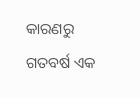କାରଣରୁ ଗତବର୍ଷ ଏକ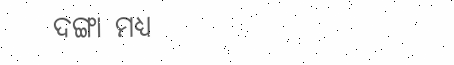ଦଙ୍ଗା ମଧ୍ୟ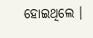ହୋଇଥିଲେ ।